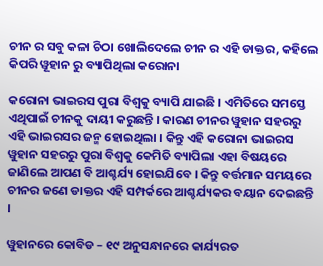ଚୀନ ର ସବୁ କଳା ଚିଠା ଖୋଲିଦେଲେ ଚୀନ ର ଏହି ଡାକ୍ତର, କହିଲେ କିପରି ୱୂହାନ ରୁ ବ୍ୟାପିଥିଲା କରୋନା

କରୋନା ଭାଇରସ ପୁରା ବିଶ୍ଵକୁ ବ୍ୟାପି ଯାଇଛି । ଏମିତିରେ ସମସ୍ତେ ଏଥିପାଇଁ ଚୀନକୁ ଦାୟୀ କରୁଛନ୍ତି । କାରଣ ଚୀନର ୱୁହାନ ସହରରୁ ଏହି ଭାଇରସର ଜନ୍ମ ହୋଇଥିଲା । କିନ୍ତୁ ଏହି କରୋନା ଭାଇରସ ୱୁହାନ ସହରରୁ ପୁରା ବିଶ୍ଵକୁ କେମିତି ବ୍ୟାପିଲା ଏହା ବିଷୟରେ ଜାଣିଲେ ଆପଣ ବି ଆଶ୍ଚର୍ଯ୍ୟ ହୋଇଯିବେ । କିନ୍ତୁ ବର୍ତ୍ତମାନ ସମୟରେ ଚୀନର ଜଣେ ଡାକ୍ତର ଏହି ସମ୍ପର୍କରେ ଆଶ୍ଚର୍ଯ୍ୟକର ବୟାନ ଦେଇଛନ୍ତି ।

ୱୁହାନରେ କୋବିଡ – ୧୯ ଅନୁସନ୍ଧାନରେ କାର୍ଯ୍ୟରତ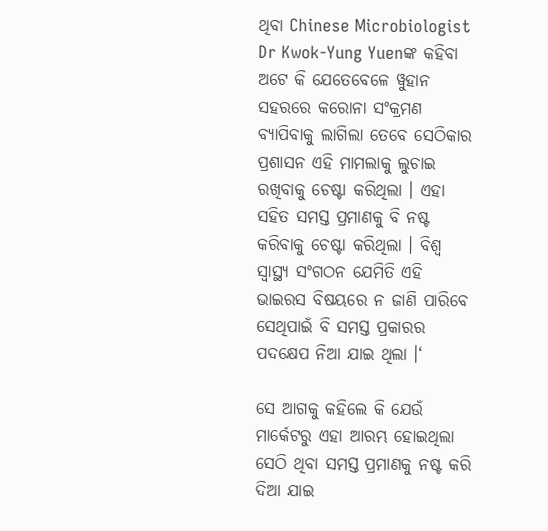ଥିବା Chinese Microbiologist Dr Kwok-Yung Yuenଙ୍କ କହିବା ଅଟେ କି ଯେତେବେଳେ ୱୁହାନ ସହରରେ କରୋନା ସଂକ୍ରମଣ ବ୍ୟାପିବାକୁ ଲାଗିଲା ତେବେ ସେଠିକାର ପ୍ରଶାସନ ଏହି ମାମଲାକୁ ଲୁଚାଇ ରଖିବାକୁ ଚେଷ୍ଟା କରିଥିଲା । ଏହା ସହିତ ସମସ୍ତ ପ୍ରମାଣକୁ ବି ନଷ୍ଟ କରିବାକୁ ଚେଷ୍ଟା କରିଥିଲା । ବିଶ୍ଵ ସ୍ୱାସ୍ଥ୍ୟ ସଂଗଠନ ଯେମିତି ଏହି ଭାଇରସ ବିଷୟରେ ନ ଜାଣି ପାରିବେ ସେଥିପାଇଁ ବି ସମସ୍ତ ପ୍ରକାରର ପଦକ୍ଷେପ ନିଆ ଯାଇ ଥିଲା ।‘

ସେ ଆଗକୁ କହିଲେ କି ଯେଉଁ ମାର୍କେଟରୁ ଏହା ଆରମ୍ଭ ହୋଇଥିଲା ସେଠି ଥିବା ସମସ୍ତ ପ୍ରମାଣକୁ ନଷ୍ଟ କରି ଦିଆ ଯାଇ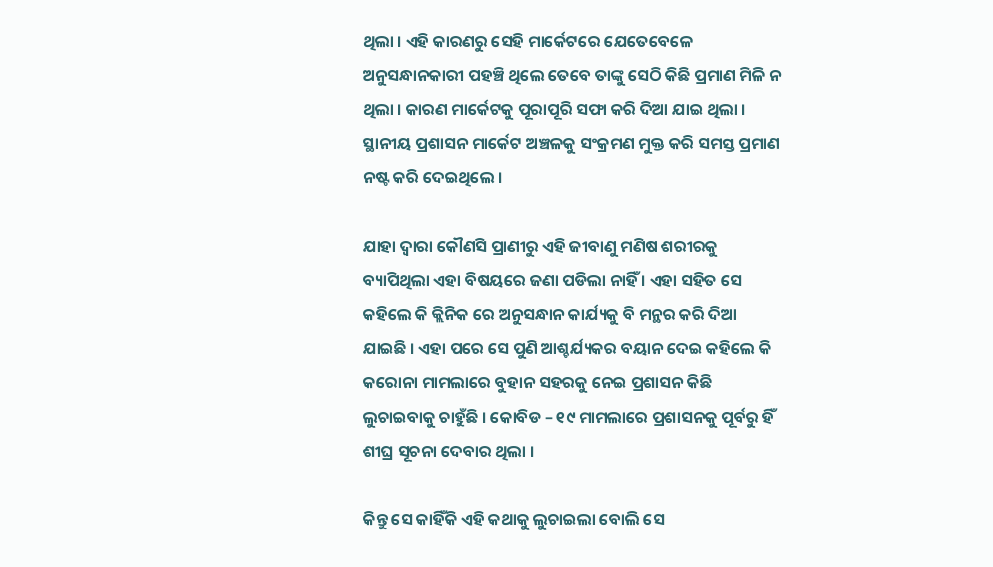ଥିଲା । ଏହି କାରଣରୁ ସେହି ମାର୍କେଟରେ ଯେତେବେଳେ ଅନୁସନ୍ଧାନକାରୀ ପହଞ୍ଚି ଥିଲେ ତେବେ ତାଙ୍କୁ ସେଠି କିଛି ପ୍ରମାଣ ମିଳି ନ ଥିଲା । କାରଣ ମାର୍କେଟକୁ ପୂରାପୂରି ସଫା କରି ଦିଆ ଯାଇ ଥିଲା । ସ୍ଥାନୀୟ ପ୍ରଶାସନ ମାର୍କେଟ ଅଞ୍ଚଳକୁ ସଂକ୍ରମଣ ମୁକ୍ତ କରି ସମସ୍ତ ପ୍ରମାଣ ନଷ୍ଟ କରି ଦେଇଥିଲେ ।

ଯାହା ଦ୍ଵାରା କୌଣସି ପ୍ରାଣୀରୁ ଏହି ଜୀବାଣୁ ମଣିଷ ଶରୀରକୁ ବ୍ୟାପିଥିଲା ଏହା ବିଷୟରେ ଜଣା ପଡିଲା ନାହିଁ । ଏହା ସହିତ ସେ କହିଲେ କି କ୍ଲିନିକ ରେ ଅନୁସନ୍ଧାନ କାର୍ଯ୍ୟକୁ ବି ମନ୍ଥର କରି ଦିଆ ଯାଇଛି । ଏହା ପରେ ସେ ପୁଣି ଆଶ୍ଚର୍ଯ୍ୟକର ବୟାନ ଦେଇ କହିଲେ କି କରୋନା ମାମଲାରେ ବୁହାନ ସହରକୁ ନେଇ ପ୍ରଶାସନ କିଛି ଲୁଚାଇବାକୁ ଚାହୁଁଛି । କୋବିଡ – ୧୯ ମାମଲାରେ ପ୍ରଶାସନକୁ ପୂର୍ବରୁ ହିଁ ଶୀଘ୍ର ସୂଚନା ଦେବାର ଥିଲା ।

କିନ୍ତୁ ସେ କାହିଁକି ଏହି କଥାକୁ ଲୁଚାଇଲା ବୋଲି ସେ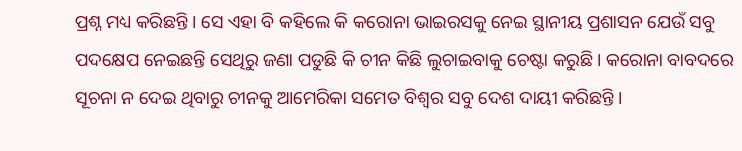ପ୍ରଶ୍ନ ମଧ୍ୟ କରିଛନ୍ତି । ସେ ଏହା ବି କହିଲେ କି କରୋନା ଭାଇରସକୁ ନେଇ ସ୍ଥାନୀୟ ପ୍ରଶାସନ ଯେଉଁ ସବୁ ପଦକ୍ଷେପ ନେଇଛନ୍ତି ସେଥିରୁ ଜଣା ପଡୁଛି କି ଚୀନ କିଛି ଲୁଚାଇବାକୁ ଚେଷ୍ଟା କରୁଛି । କରୋନା ବାବଦରେ ସୂଚନା ନ ଦେଇ ଥିବାରୁ ଚୀନକୁ ଆମେରିକା ସମେତ ବିଶ୍ଵର ସବୁ ଦେଶ ଦାୟୀ କରିଛନ୍ତି ।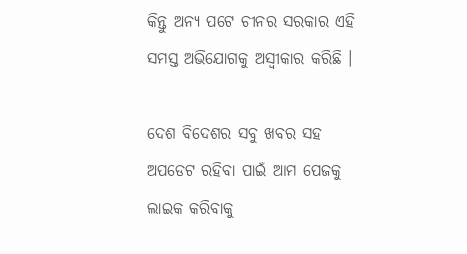କିନ୍ତୁ ଅନ୍ୟ ପଟେ ଚୀନର ସରକାର ଏହି ସମସ୍ତ ଅଭିଯୋଗକୁ ଅସ୍ଵୀକାର କରିଛି ।

ଦେଶ ବିଦେଶର ସବୁ ଖବର ସହ ଅପଡେଟ ରହିବା ପାଇଁ ଆମ ପେଜକୁ ଲାଇକ କରିବାକୁ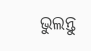ଭୁଲନ୍ତୁ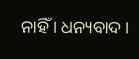ନାହିଁ । ଧନ୍ୟବାଦ ।